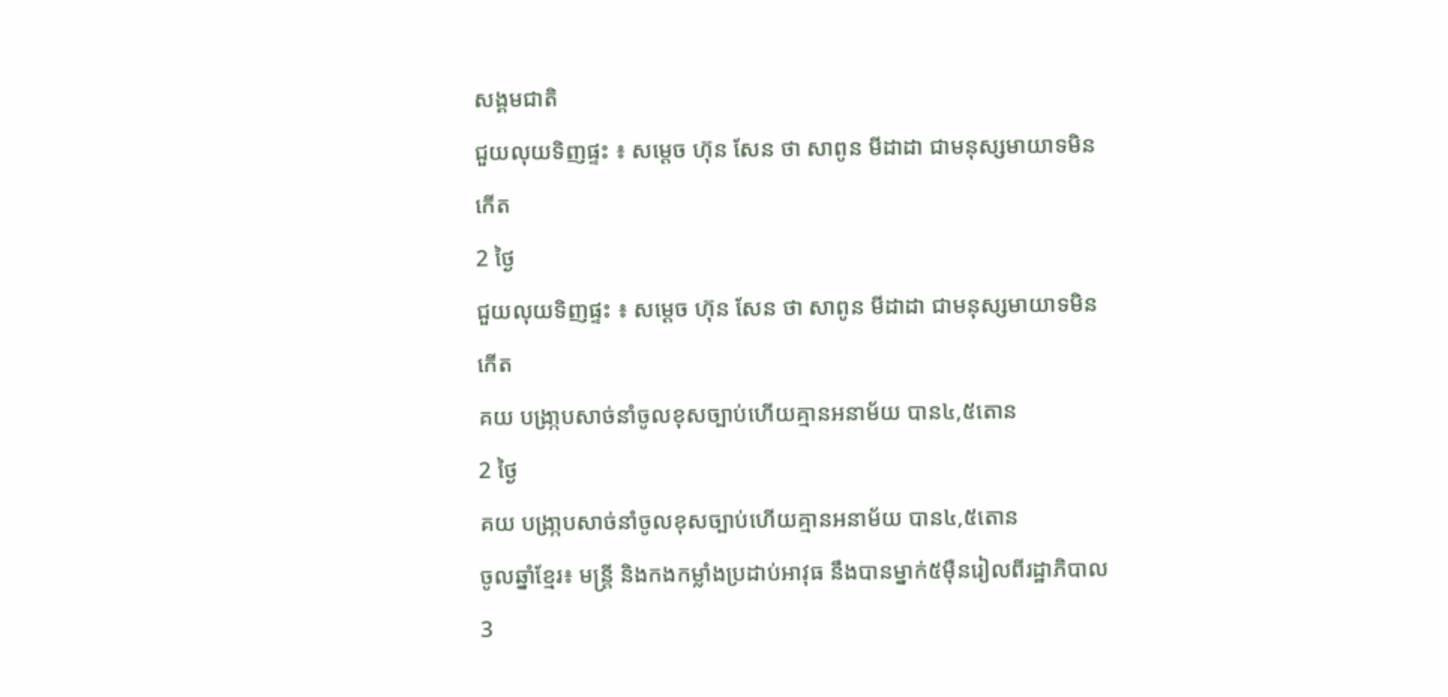សង្គមជាតិ
ជួយលុយទិញផ្ទះ ៖ សម្ដេច ហ៊ុន សែន ថា សាពូន មីដាដា ជាមនុស្សមាយាទមិនកើត
2 ថ្ងៃ
ជួយលុយទិញផ្ទះ ៖ សម្ដេច ហ៊ុន សែន ថា សាពូន មីដាដា ជាមនុស្សមាយាទមិនកើត
គយ បង្រា្កបសាច់នាំចូលខុសច្បាប់ហើយគ្មានអនាម័យ បាន៤,៥តោន
2 ថ្ងៃ
គយ បង្រា្កបសាច់នាំចូលខុសច្បាប់ហើយគ្មានអនាម័យ បាន៤,៥តោន
ចូលឆ្នាំខ្មែរ៖ មន្ត្រី និងកងកម្លាំងប្រដាប់អាវុធ នឹងបានម្នាក់៥ម៉ឺនរៀលពីរដ្ឋាភិបាល
3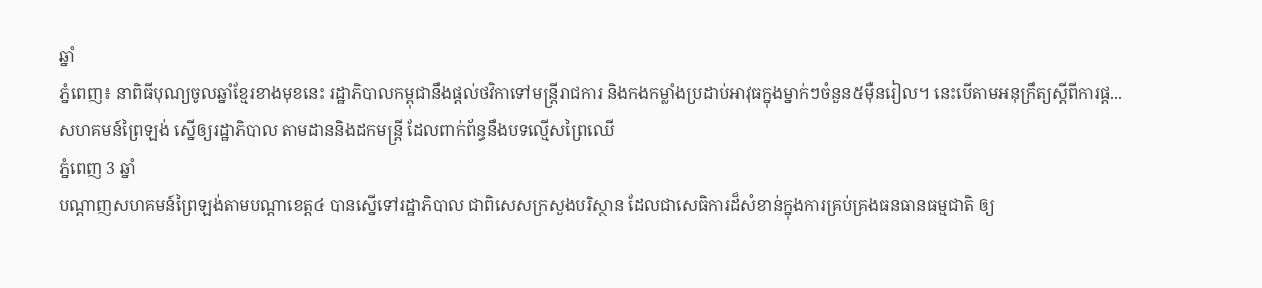ឆ្នាំ
ភ្នំពេញ៖ នាពិធីបុណ្យចូលឆ្នាំខ្មែរខាងមុខនេះ រដ្ឋាភិបាលកម្ពុជានឹងផ្តល់ថវិកាទៅមន្រ្តីរាជការ និងកងកម្លាំងប្រដាប់អាវុធក្នុងម្នាក់ៗចំនួន៥ម៉ឺនរៀល។ នេះបើតាមអនុក្រឹត្យស្តីពីការផ្ត...
សហគមន៍ព្រៃឡង់ ស្នើឲ្យរដ្ឋាភិបាល តាមដាននិងដកមន្រ្តី ដែលពាក់ព័ន្ធនឹងបទល្មើសព្រៃឈើ
ភ្នំពេញ 3 ឆ្នាំ
បណ្តាញសហគមន៍ព្រៃឡង់តាមបណ្តាខេត្ត៤ បានស្នើទៅរដ្ឋាភិបាល ជាពិសេសក្រសួងបរិស្ថាន ដែលជាសេធិការដ៏សំខាន់ក្នុងការគ្រប់គ្រងធនធានធម្មជាតិ ឲ្យ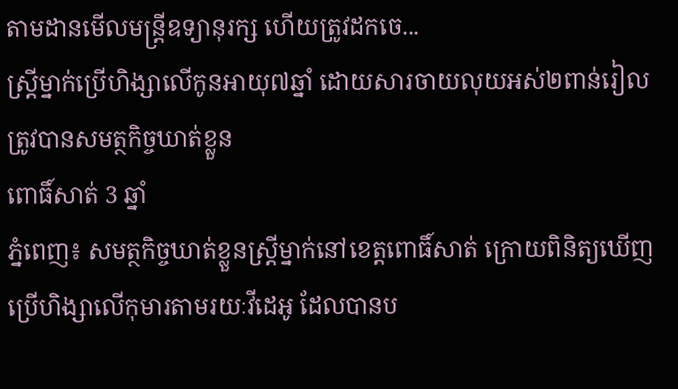តាមដានមើលមន្រ្តីឧទ្យានុរក្ស ហើយត្រូវដកចេ...
ស្រី្តម្នាក់ប្រើហិង្សាលើកូនអាយុ៧ឆ្នាំ ដោយសារចាយលុយអស់២ពាន់រៀល ត្រូវបានសមត្ថកិច្ចឃាត់ខ្លួន
ពោធិ៍សាត់ 3 ឆ្នាំ
ភ្នំពេញ៖ សមត្ថកិច្ចឃាត់ខ្លួនស្រី្តម្នាក់នៅខេត្តពោធិ៍សាត់ ក្រោយពិនិត្យឃើញប្រើហិង្សាលើកុមារតាមរយៈវីដេអូ ដែលបានប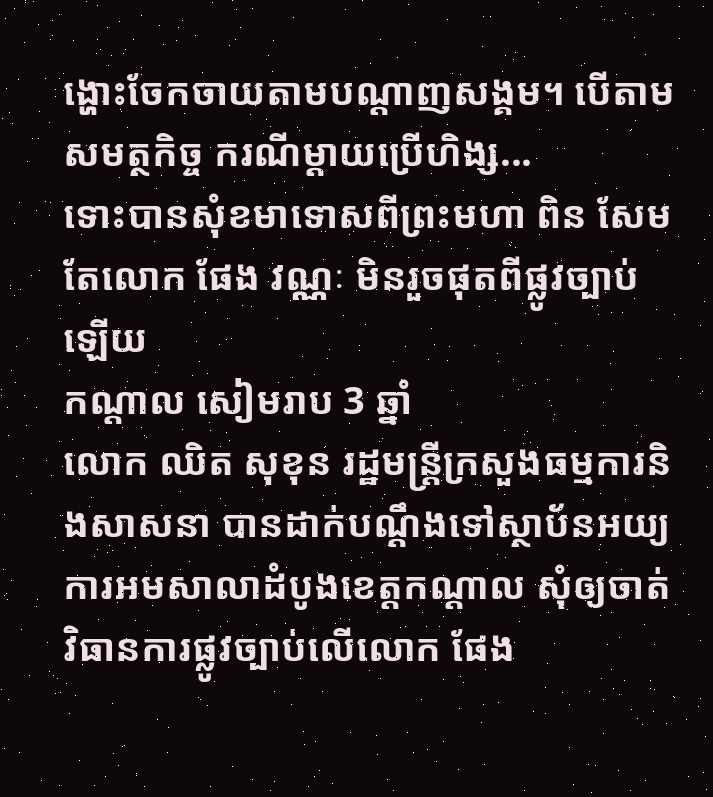ង្ហោះចែកចាយតាមបណ្ដាញសង្គម។ បើតាមសមត្ថកិច្ច ករណីម្ដាយប្រើហិង្ស...
ទោះបានសុំខមាទោសពីព្រះមហា ពិន សែម តែលោក ផែង វណ្ណៈ មិនរួចផុតពីផ្លូវច្បាប់ឡើយ
កណ្តាល សៀមរាប 3 ឆ្នាំ
លោក ឈិត សុខុន រដ្ឋមន្រ្តីក្រសួងធម្មការនិងសាសនា បានដាក់បណ្តឹងទៅស្ថាប័នអយ្យការអមសាលាដំបូងខេត្តកណ្តាល សុំឲ្យចាត់វិធានការផ្លូវច្បាប់លើលោក ផែង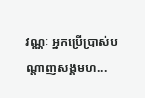វណ្ណៈ អ្នកប្រើប្រាស់បណ្តាញសង្គមហ...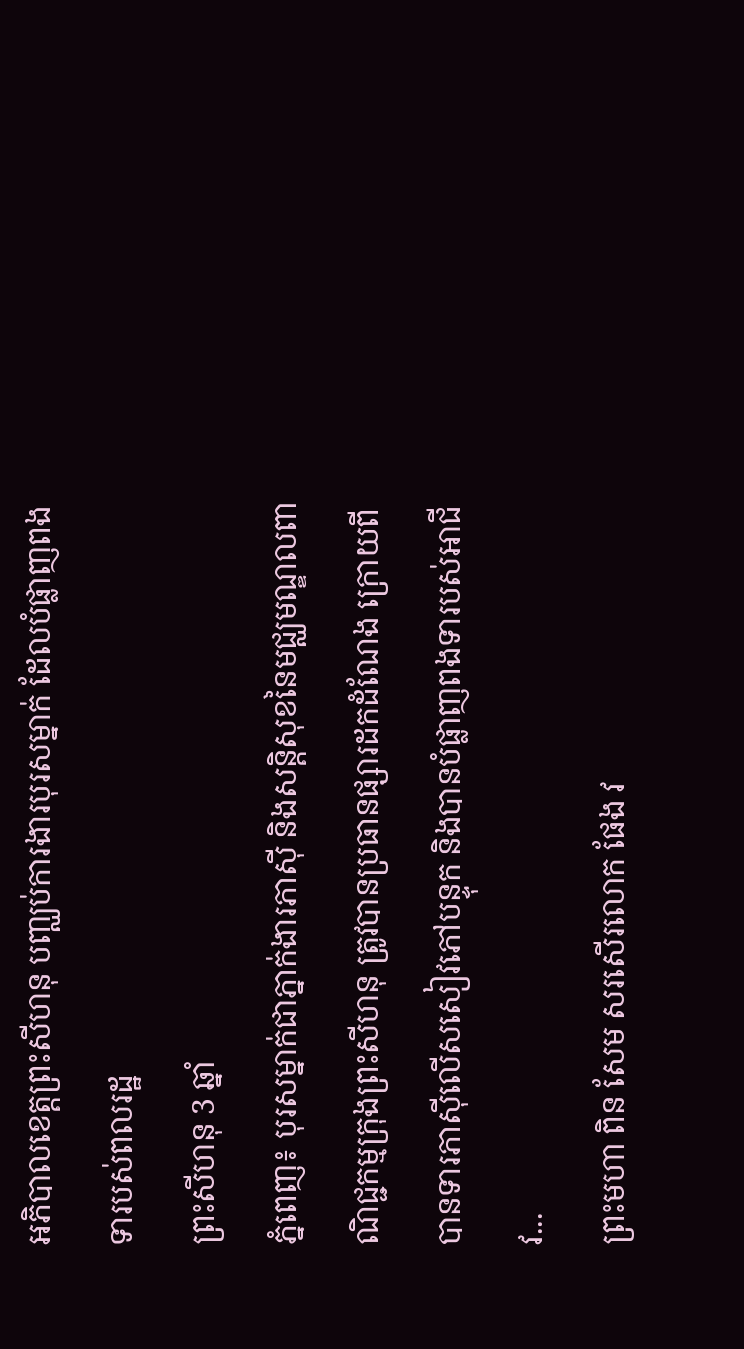អភិបាលខេត្តព្រះសីហនុ បញ្ឈប់ការងារបុរសម្នាក់ ដែលបំផ្លាញពងទារបស់ពលរដ្ឋ
ព្រះសីហនុ 3 ឆ្នាំ
ភ្នំពេញ៖ បុរសម្នាក់ជាភ្នាក់ងារភាស៊ី និងសន្តិសុខនៃមជ្ឈមណ្ឌលពាណិជ្ជកម្មក្រុងព្រះសីហនុ ត្រូវបានប្រធានផ្សារដកដំណែង ក្រោយពីបានទារភាស៊ីលើសសៀវភៅបន្ទុក និងបានបំផ្លាញពងទារបស់អាជីវ...
ព្រះមហា ពិន សែម សរសើរលោក ផែង វ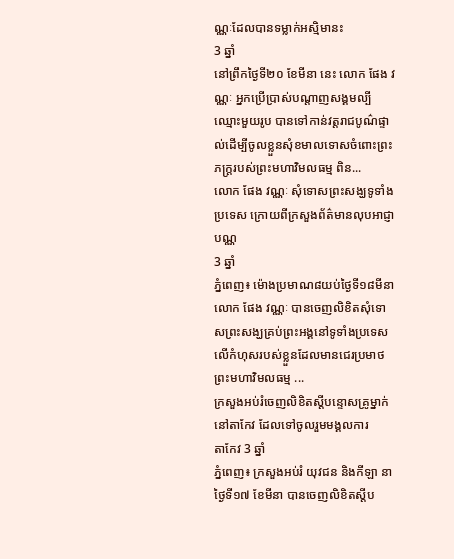ណ្ណៈដែលបានទម្លាក់អស្មិមានះ
3 ឆ្នាំ
នៅព្រឹកថ្ងៃទី២០ ខែមីនា នេះ លោក ផែង វណ្ណៈ អ្នកប្រើប្រាស់បណ្តាញសង្គមល្បីឈ្មោះមួយរូប បានទៅកាន់វត្តរាជបូណ៌ផ្ទាល់ដើម្បីចូលខ្លួនសុំខមាលទោសចំពោះព្រះភក្ត្ររបស់ព្រះមហាវិមលធម្ម ពិន...
លោក ផែង វណ្ណៈ សុំទោសព្រះសង្ឃទូទាំងប្រទេស ក្រោយពីក្រសួងព័ត៌មានលុបអាជ្ញាបណ្ណ
3 ឆ្នាំ
ភ្នំពេញ៖ ម៉ោងប្រមាណ៨យប់ថ្ងៃទី១៨មីនា លោក ផែង វណ្ណៈ បានចេញលិខិតសុំទោសព្រះសង្ឃគ្រប់ព្រះអង្គនៅទូទាំងប្រទេស លើកំហុសរបស់ខ្លួនដែលមានជេរប្រមាថព្រះមហាវិមលធម្ម ...
ក្រសួងអប់រំចេញលិខិតស្តីបន្ទោសគ្រូម្នាក់នៅតាកែវ ដែលទៅចូលរួមមង្គលការ
តាកែវ 3 ឆ្នាំ
ភ្នំពេញ៖ ក្រសួងអប់រំ យុវជន និងកីឡា នាថ្ងៃទី១៧ ខែមីនា បានចេញលិខិតស្តីប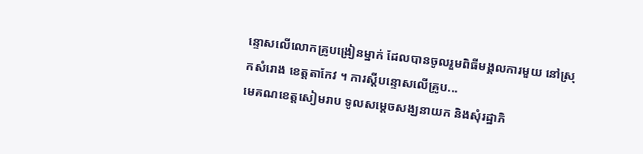ន្ទោសលើលោកគ្រូបង្រៀនម្នាក់ ដែលបានចូលរួមពិធីមង្គលការមួយ នៅស្រុកសំរោង ខេត្តតាកែវ ។ ការស្តីបន្ទោសលើគ្រូប...
មេគណខេត្តសៀមរាប ទូលសម្តេចសង្ឃនាយក និងសុំរដ្ឋាភិ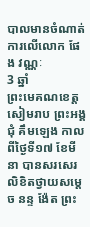បាលមានចំណាត់ការលើលោក ផែង វណ្ណៈ
3 ឆ្នាំ
ព្រះមេគណខេត្តសៀមរាប ព្រះអង្គ ជុំ គឹមឡេង កាលពីថ្ងៃទី១៧ ខែមីនា បានសរសេរលិខិតថ្វាយសម្តេច នន្ទ ង៉ែត ព្រះ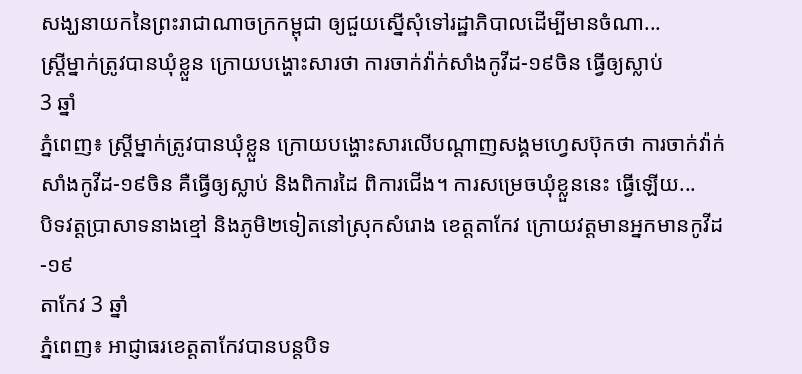សង្ឃនាយកនៃព្រះរាជាណាចក្រកម្ពុជា ឲ្យជួយស្នើសុំទៅរដ្ឋាភិបាលដើម្បីមានចំណា...
ស្រី្តម្នាក់ត្រូវបានឃុំខ្លួន ក្រោយបង្ហោះសារថា ការចាក់វ៉ាក់សាំងកូវីដ-១៩ចិន ធ្វើឲ្យស្លាប់
3 ឆ្នាំ
ភ្នំពេញ៖ ស្រី្តម្នាក់ត្រូវបានឃុំខ្លួន ក្រោយបង្ហោះសារលើបណ្ដាញសង្គមហ្វេសប៊ុកថា ការចាក់វ៉ាក់សាំងកូវីដ-១៩ចិន គឺធ្វើឲ្យស្លាប់ និងពិការដៃ ពិការជើង។ ការសម្រេចឃុំខ្លួននេះ ធ្វើឡើយ...
បិទវត្តប្រាសាទនាងខ្មៅ និងភូមិ២ទៀតនៅស្រុកសំរោង ខេត្តតាកែវ ក្រោយវត្តមានអ្នកមានកូវីដ-១៩
តាកែវ 3 ឆ្នាំ
ភ្នំពេញ៖ អាជ្ញាធរខេត្តតាកែវបានបន្តបិទ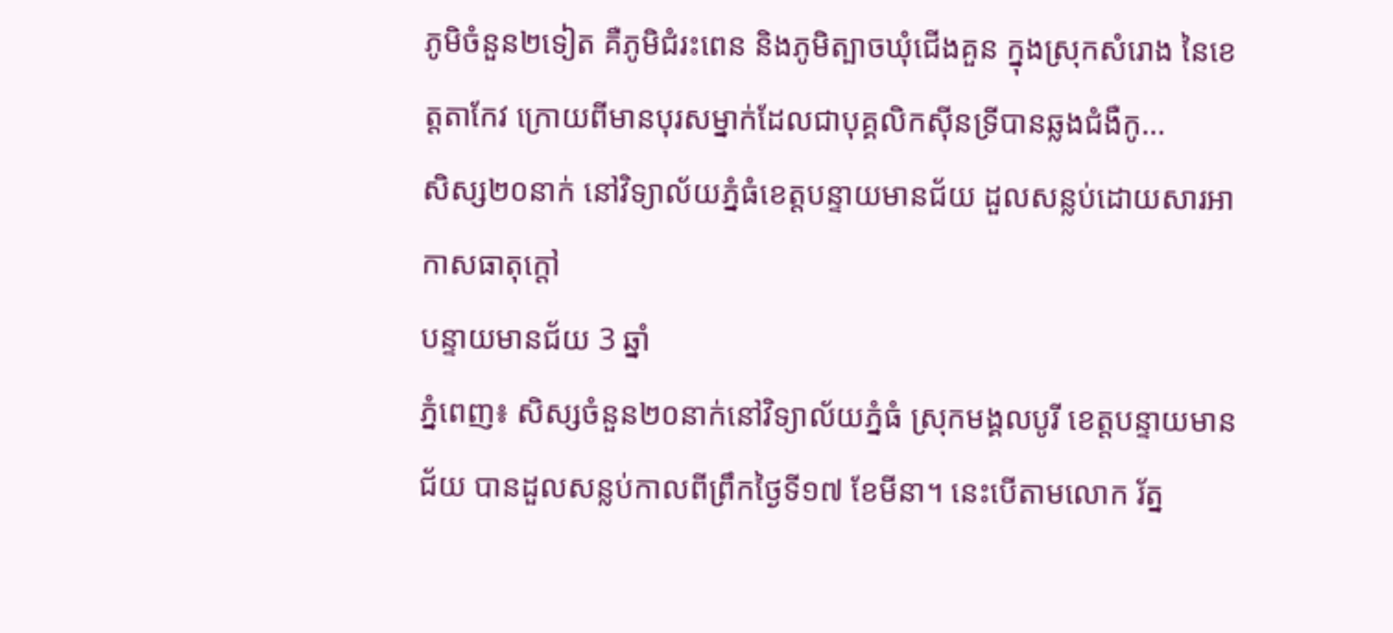ភូមិចំនួន២ទៀត គឺភូមិជំរះពេន និងភូមិត្បាចឃុំជើងគួន ក្នុងស្រុកសំរោង នៃខេត្តតាកែវ ក្រោយពីមានបុរសម្នាក់ដែលជាបុគ្គលិកស៊ីនទ្រីបានឆ្លងជំងឺកូ...
សិស្ស២០នាក់ នៅវិទ្យាល័យភ្នំធំខេត្តបន្ទាយមានជ័យ ដួលសន្លប់ដោយសារអាកាសធាតុក្តៅ
បន្ទាយមានជ័យ 3 ឆ្នាំ
ភ្នំពេញ៖ សិស្សចំនួន២០នាក់នៅវិទ្យាល័យភ្នំធំ ស្រុកមង្គលបូរី ខេត្តបន្ទាយមានជ័យ បានដួលសន្លប់កាលពីព្រឹកថ្ងៃទី១៧ ខែមីនា។ នេះបើតាមលោក រ័ត្ន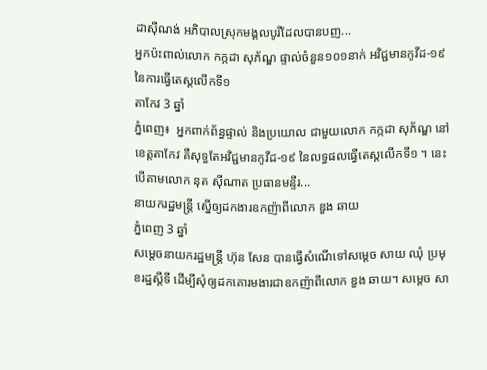ដាស៊ីណង់ អភិបាលស្រុកមង្គលបូរីដែលបានបញ...
អ្នកប៉ះពាល់លោក កក្កដា សុភ័ណ្ឌ ផ្ទាល់ចំនួន១០១នាក់ អវិជ្ជមានកូវីដ-១៩ នៃការធ្វើតេស្តលើកទី១
តាកែវ 3 ឆ្នាំ
ភ្នំពេញ៖  អ្នកពាក់ព័ន្ធផ្ទាល់ និងប្រយោល ជាមួយលោក កក្កដា សុភ័ណ្ឌ នៅខេត្តតាកែវ គឺសុទ្ធតែអវិជ្ជមានកូវីដ-១៩ នៃលទ្ធផលធ្វើតេស្តលើកទី១ ។ នេះបើតាមលោក នុត ស៊ីណាត ប្រធានមន្ទីរ...
នាយករដ្ឋមន្រ្តី ស្នើឲ្យដកងារឧកញ៉ាពីលោក ឌួង ឆាយ
ភ្នំពេញ 3 ឆ្នាំ
សម្តេចនាយករដ្ឋមន្រ្តី ហ៊ុន សែន បានធ្វើសំណើទៅសម្តេច សាយ ឈុំ ប្រមុខរដ្ឋស្តីទី ដើម្បីសុំឲ្យដកគោរមងារជាឧកញ៉ាពីលោក ឌួង ឆាយ។ សម្តេច សា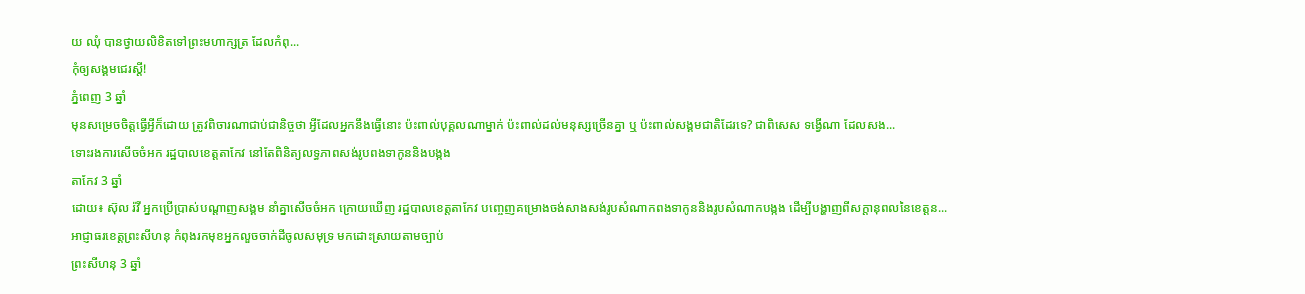យ ឈុំ បានថ្វាយលិខិតទៅព្រះមហាក្សត្រ ដែលកំពុ...
កុំឲ្យសង្គមជេរស្តី!
ភ្នំពេញ 3 ឆ្នាំ
មុនសម្រេចចិត្តធ្វើអ្វីក៏ដោយ ត្រូវពិចារណាជាប់ជានិច្ចថា អ្វីដែលអ្នកនឹងធ្វើនោះ ប៉ះពាល់បុគ្គលណាម្នាក់ ប៉ះពាល់ដល់មនុស្សច្រើនគ្នា ឬ ប៉ះពាល់សង្គមជាតិដែរទេ? ជាពិសេស ទង្វើណា ដែលសង...
ទោះរងការសើចចំអក រដ្ឋបាលខេត្តតាកែវ នៅតែពិនិត្យលទ្ធភាពសង់រូបពងទាកូននិងបង្កង
តាកែវ 3 ឆ្នាំ
ដោយ៖ ស៊ុល រ៉វី អ្នកប្រើប្រាស់បណ្តាញសង្គម នាំគ្នាសើចចំអក ក្រោយឃើញ រដ្ឋបាលខេត្តតាកែវ បញ្ចេញគម្រោងចង់សាងសង់រូបសំណាកពងទាកូននិងរូបសំណាកបង្កង ដើម្បីបង្ហាញពីសក្តានុពលនៃខេត្តន...
អាជ្ញាធរខេត្តព្រះសីហនុ កំពុងរកមុខអ្នកលួចចាក់ដីចូលសមុទ្រ មកដោះស្រាយតាមច្បាប់
ព្រះសីហនុ 3 ឆ្នាំ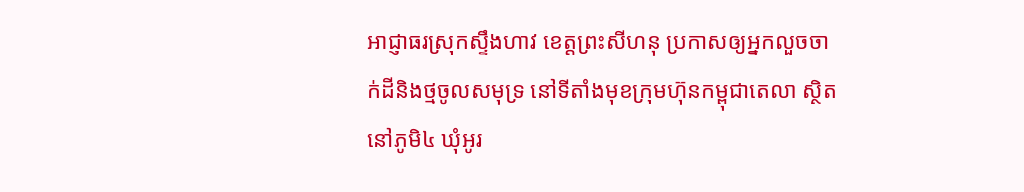អាជ្ញាធរស្រុកស្ទឹងហាវ ខេត្តព្រះសីហនុ ប្រកាសឲ្យអ្នកលួចចាក់ដីនិងថ្មចូលសមុទ្រ នៅទីតាំងមុខក្រុមហ៊ុនកម្ពុជាតេលា ស្ថិតនៅភូមិ៤ ឃុំអូរ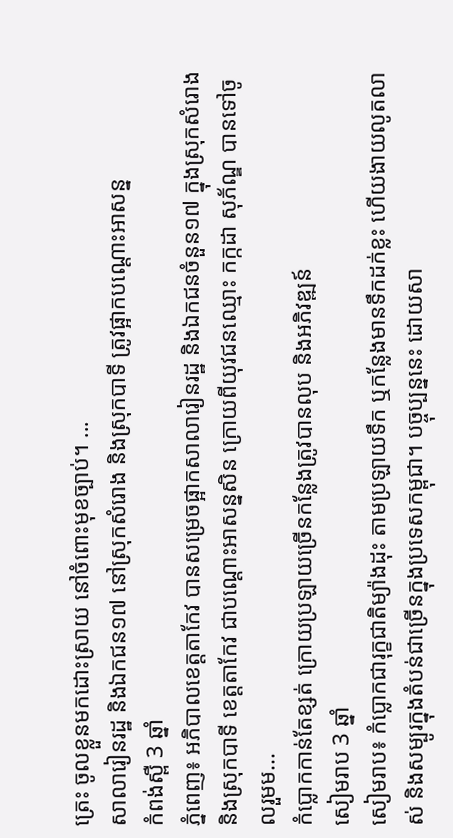ត្រេះ ចូលខ្លួនមកដោះស្រាយ នៅចំពោះមុខច្បាប់។ ...
សាលារៀនរដ្ឋ និងឯកជន១៧ នៅស្រុកសំរោង និងស្រុកបាទី ត្រូវផ្អាកបណ្តោះអាសន្ន
កំពង់ស្ពឺ 3 ឆ្នាំ
ភ្នំពេញ៖ អភិបាលខេត្តតាកែវ បានសម្រេចផ្អាកសាលារៀនរដ្ឋ និងឯកជនចំនួន១៧ ក្នុងស្រុកសំរោង និងស្រុកបាទី ខេត្តតាកែវ ជាបណ្តោះអាសន្នសិន ក្រោយពីយុវជនឈ្មោះ កក្កដា សុភ័ណ្ឌ បានទៅចូលរួមម...
កំប្លោកកាន់តែខ្សត់ ក្រោយប្រឡាយច្រើនកន្លែងត្រូវបានលុប និងអភិវឌ្ឍន៍
សៀមរាប 3 ឆ្នាំ
សៀមរាប៖ កំប្លោកជារុក្ខជាតិម្យ៉ាងដុះ តាមប្រឡាយទឹក ឬកន្លែងមានទឹកដក់ខ្លះ ហើយងាយលូតលាស់ និងសម្បូរក្នុងតំបន់ជាច្រើនក្នុងប្រទេសកម្ពុជា។ បច្ចុប្បន្ននេះ ដោយសា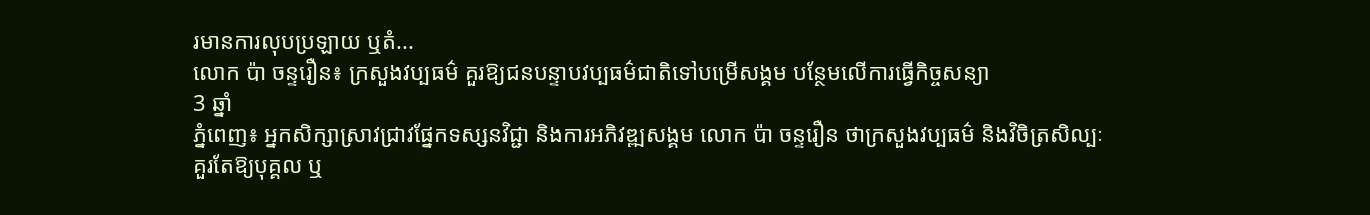រមានការលុបប្រឡាយ ឬតំ...
លោក ប៉ា ចន្ទរឿន៖ ក្រសួងវប្បធម៌ គួរឱ្យជនបន្ទាបវប្បធម៌ជាតិទៅបម្រើសង្គម បន្ថែមលើការធ្វើកិច្ចសន្យា
3 ឆ្នាំ
ភ្នំពេញ៖ អ្នកសិក្សាស្រាវជ្រាវផ្នែកទស្សនវិជ្ជា និងការអភិវឌ្ឍសង្គម លោក ប៉ា ចន្ទរឿន ថាក្រសួងវប្បធម៌ និងវិចិត្រសិល្បៈ គួរតែឱ្យបុគ្គល ឬ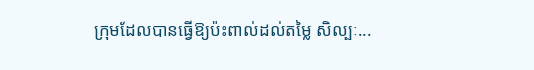ក្រុមដែលបានធ្វើឱ្យប៉ះពាល់ដល់តម្លៃ សិល្បៈ...